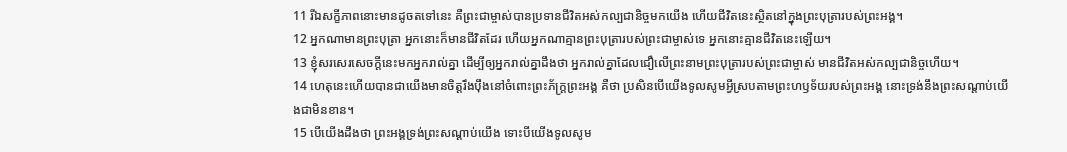11 រីឯសក្ខីភាពនោះមានដូចតទៅនេះ គឺព្រះជាម្ចាស់បានប្រទានជីវិតអស់កល្បជានិច្ចមកយើង ហើយជីវិតនេះស្ថិតនៅក្នុងព្រះបុត្រារបស់ព្រះអង្គ។
12 អ្នកណាមានព្រះបុត្រា អ្នកនោះក៏មានជីវិតដែរ ហើយអ្នកណាគ្មានព្រះបុត្រារបស់ព្រះជាម្ចាស់ទេ អ្នកនោះគ្មានជីវិតនេះឡើយ។
13 ខ្ញុំសរសេរសេចក្ដីនេះមកអ្នករាល់គ្នា ដើម្បីឲ្យអ្នករាល់គ្នាដឹងថា អ្នករាល់គ្នាដែលជឿលើព្រះនាមព្រះបុត្រារបស់ព្រះជាម្ចាស់ មានជីវិតអស់កល្បជានិច្ចហើយ។
14 ហេតុនេះហើយបានជាយើងមានចិត្តរឹងប៉ឹងនៅចំពោះព្រះភ័ក្ត្រព្រះអង្គ គឺថា ប្រសិនបើយើងទូលសូមអ្វីស្របតាមព្រះហឫទ័យរបស់ព្រះអង្គ នោះទ្រង់នឹងព្រះសណ្ដាប់យើងជាមិនខាន។
15 បើយើងដឹងថា ព្រះអង្គទ្រង់ព្រះសណ្ដាប់យើង ទោះបីយើងទូលសូម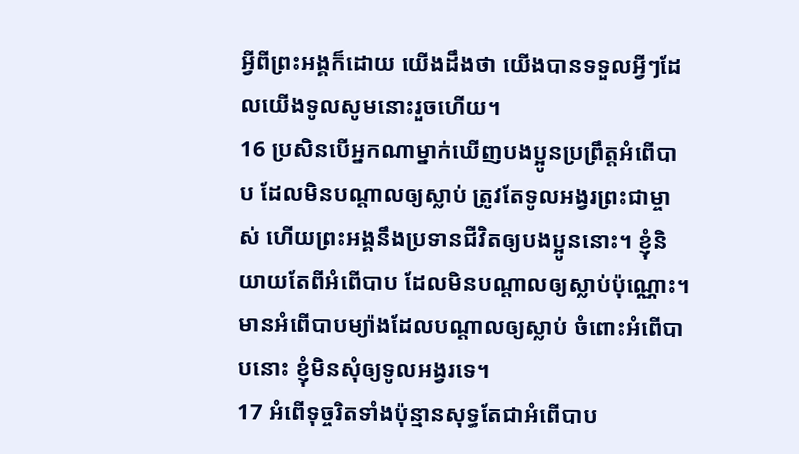អ្វីពីព្រះអង្គក៏ដោយ យើងដឹងថា យើងបានទទួលអ្វីៗដែលយើងទូលសូមនោះរួចហើយ។
16 ប្រសិនបើអ្នកណាម្នាក់ឃើញបងប្អូនប្រព្រឹត្តអំពើបាប ដែលមិនបណ្ដាលឲ្យស្លាប់ ត្រូវតែទូលអង្វរព្រះជាម្ចាស់ ហើយព្រះអង្គនឹងប្រទានជីវិតឲ្យបងប្អូននោះ។ ខ្ញុំនិយាយតែពីអំពើបាប ដែលមិនបណ្ដាលឲ្យស្លាប់ប៉ុណ្ណោះ។ មានអំពើបាបម្យ៉ាងដែលបណ្ដាលឲ្យស្លាប់ ចំពោះអំពើបាបនោះ ខ្ញុំមិនសុំឲ្យទូលអង្វរទេ។
17 អំពើទុច្ចរិតទាំងប៉ុន្មានសុទ្ធតែជាអំពើបាប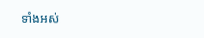ទាំងអស់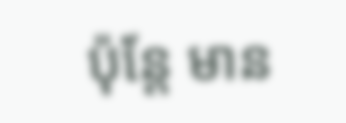ប៉ុន្តែ មាន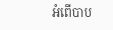អំពើបាប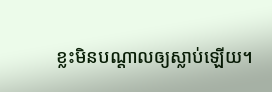ខ្លះមិនបណ្ដាលឲ្យស្លាប់ឡើយ។